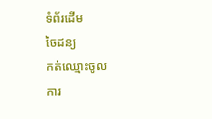ទំព័រដើម
ចៃដន្យ
កត់ឈ្មោះចូល
ការ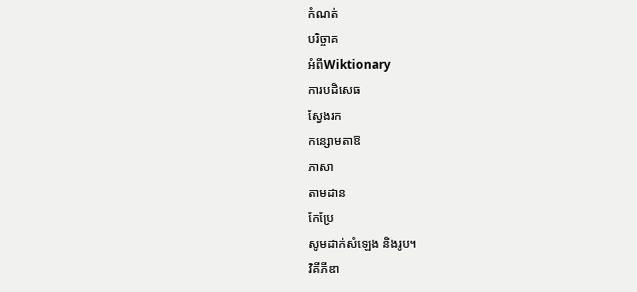កំណត់
បរិច្ចាគ
អំពីWiktionary
ការបដិសេធ
ស្វែងរក
កន្សោមតាឱ
ភាសា
តាមដាន
កែប្រែ
សូមដាក់សំឡេង និងរូប។
វិគីភីឌា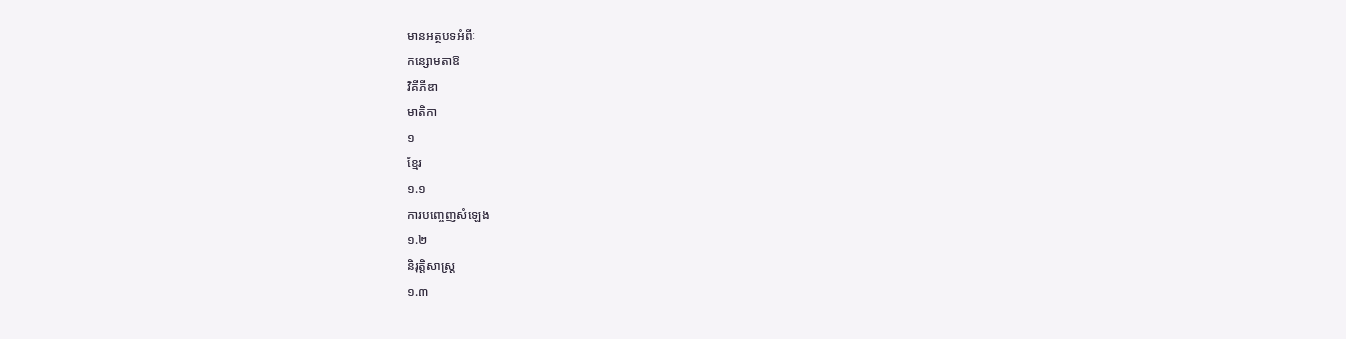មានអត្ថបទអំពីៈ
កន្សោមតាឱ
វិគីភីឌា
មាតិកា
១
ខ្មែរ
១.១
ការបញ្ចេញសំឡេង
១.២
និរុត្តិសាស្ត្រ
១.៣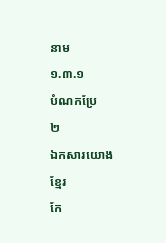នាម
១.៣.១
បំណកប្រែ
២
ឯកសារយោង
ខ្មែរ
កែ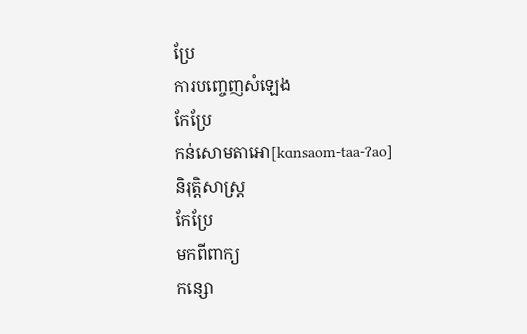ប្រែ
ការបញ្ចេញសំឡេង
កែប្រែ
កន់សោមតាអោ[kɑnsaom-taa-ʔao]
និរុត្តិសាស្ត្រ
កែប្រែ
មកពីពាក្យ
កន្សោ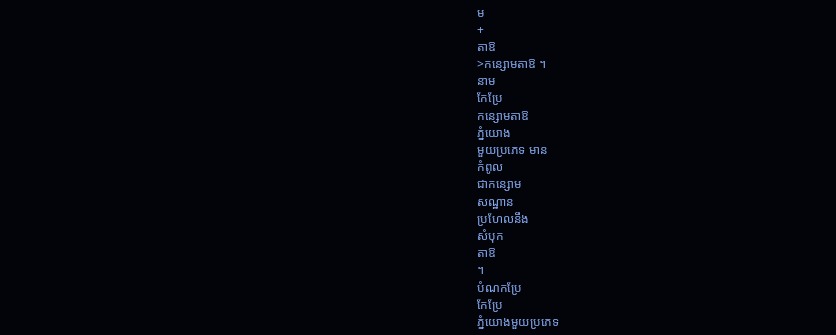ម
+
តាឱ
>កន្សោមតាឱ ។
នាម
កែប្រែ
កន្សោមតាឱ
ភ្នំយោង
មួយប្រភេទ មាន
កំពូល
ជាកន្សោម
សណ្ឋាន
ប្រហែលនឹង
សំបុក
តាឱ
។
បំណកប្រែ
កែប្រែ
ភ្នំយោងមួយប្រភេទ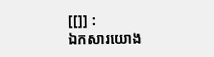[[]] :
ឯកសារយោង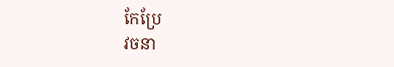កែប្រែ
វចនា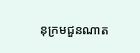នុក្រមជួនណាត